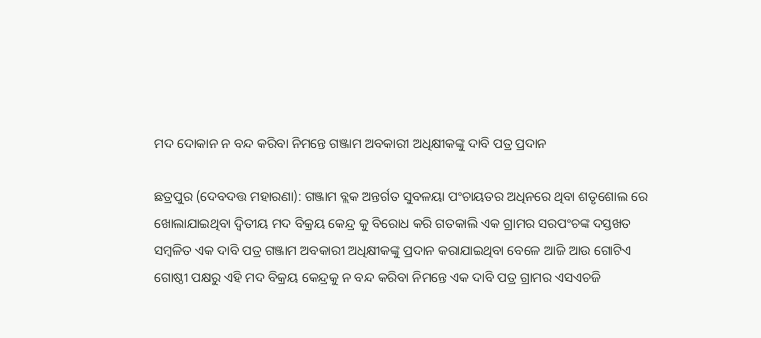ମଦ ଦୋକାନ ନ ବନ୍ଦ କରିବା ନିମନ୍ତେ ଗଞ୍ଜାମ ଅବକାରୀ ଅଧିକ୍ଷୀକଙ୍କୁ ଦାବି ପତ୍ର ପ୍ରଦାନ

ଛତ୍ରପୁର (ଦେବଦତ୍ତ ମହାରଣା): ଗଞ୍ଜାମ ବ୍ଲକ ଅନ୍ତର୍ଗତ ସୁବଳୟା ପଂଚାୟତର ଅଧିନରେ ଥିବା ଶତୃଶୋଲ ରେ ଖୋଲାଯାଇଥିବା ଦ୍ୱିତୀୟ ମଦ ବିକ୍ରୟ କେନ୍ଦ୍ର କୁ ବିରୋଧ କରି ଗତକାଲି ଏକ ଗ୍ରାମର ସରପଂଚଙ୍କ ଦସ୍ତଖତ ସମ୍ବଳିତ ଏକ ଦାବି ପତ୍ର ଗଞ୍ଜାମ ଅବକାରୀ ଅଧିକ୍ଷୀକଙ୍କୁ ପ୍ରଦାନ କରାଯାଇଥିବା ବେଳେ ଆଜି ଆଉ ଗୋଟିଏ ଗୋଷ୍ଠୀ ପକ୍ଷରୁ ଏହି ମଦ ବିକ୍ରୟ କେନ୍ଦ୍ରକୁ ନ ବନ୍ଦ କରିବା ନିମନ୍ତେ ଏକ ଦାବି ପତ୍ର ଗ୍ରାମର ଏସଏଚଜି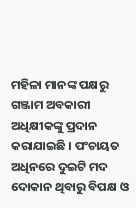ମହିଳା ମାନଙ୍କ ପକ୍ଷରୁ ଗଞ୍ଜାମ ଅବକାରୀ ଅଧିକ୍ଷୀକଙ୍କୁ ପ୍ରଦାନ କରାଯାଇଛି । ପଂଚାୟତ ଅଧିନରେ ଦୁଇଟି ମଦ ଦୋକାନ ଥିବାରୁ ବିପକ୍ଷ ଓ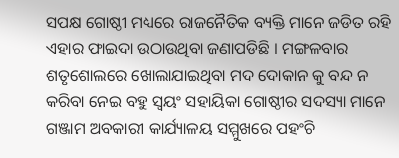ସପକ୍ଷ ଗୋଷ୍ଠୀ ମଧ୍ୟରେ ରାଜନୈତିକ ବ୍ୟକ୍ତି ମାନେ ଜଡିତ ରହି ଏହାର ଫାଇଦା ଉଠାଉଥିବା ଜଣାପଡିଛି । ମଙ୍ଗଳବାର ଶତୃଶୋଲରେ ଖୋଲାଯାଇଥିବା ମଦ ଦୋକାନ କୁ ବନ୍ଦ ନ କରିବା ନେଇ ବହୁ ସ୍ୱୟଂ ସହାୟିକା ଗୋଷ୍ଠୀର ସଦସ୍ୟା ମାନେ ଗଞ୍ଜାମ ଅବକାରୀ କାର୍ଯ୍ୟାଳୟ ସମ୍ମୁଖରେ ପହଂଚି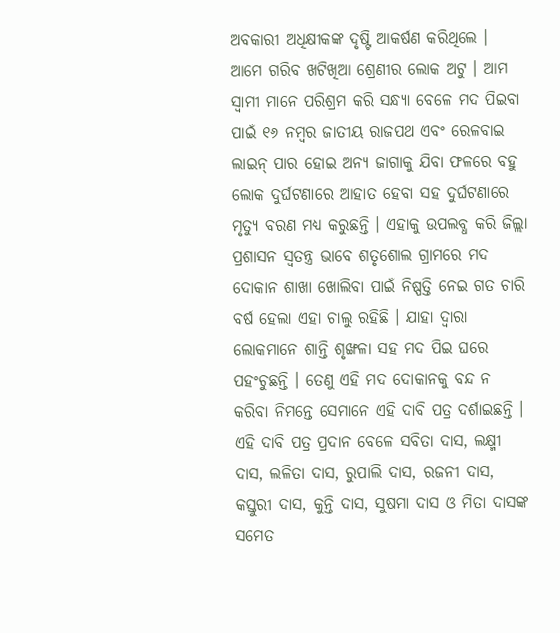ଅବକାରୀ ଅଧିକ୍ଷୀକଙ୍କ ଦୃଷ୍ଟି ଆକର୍ଷଣ କରିଥିଲେ । ଆମେ ଗରିବ ଖଟିଖିଆ ଶ୍ରେଣୀର ଲୋକ ଅଟୁ । ଆମ ସ୍ୱାମୀ ମାନେ ପରିଶ୍ରମ କରି ସନ୍ଧ୍ୟା ବେଳେ ମଦ ପିଇବା ପାଇଁ ୧୬ ନମ୍ବର ଜାତୀୟ ରାଜପଥ ଏବଂ ରେଳବାଇ ଲାଇନ୍ ପାର ହୋଇ ଅନ୍ୟ ଜାଗାକୁ ଯିବା ଫଳରେ ବହୁ ଲୋକ ଦୁର୍ଘଟଣାରେ ଆହାତ ହେବା ସହ ଦୁର୍ଘଟଣାରେ ମୃତ୍ୟୁ ବରଣ ମଧ୍ୟ କରୁଛନ୍ତି । ଏହାକୁ ଉପଲବ୍ଧ କରି ଜିଲ୍ଲା ପ୍ରଶାସନ ସ୍ୱତନ୍ତ୍ର ଭାବେ ଶତୃଶୋଲ ଗ୍ରାମରେ ମଦ ଦୋକାନ ଶାଖା ଖୋଲିବା ପାଇଁ ନିଷ୍ପତ୍ତି ନେଇ ଗତ ଚାରି ବର୍ଷ ହେଲା ଏହା ଚାଲୁ ରହିଛି । ଯାହା ଦ୍ୱାରା ଲୋକମାନେ ଶାନ୍ତି ଶୃଙ୍ଖଳା ସହ ମଦ ପିଇ ଘରେ ପହଂଚୁଛନ୍ତି । ତେଣୁ ଏହି ମଦ ଦୋକାନକୁ ବନ୍ଦ ନ କରିବା ନିମନ୍ତେ ସେମାନେ ଏହି ଦାବି ପତ୍ର ଦର୍ଶାଇଛନ୍ତି । ଏହି ଦାବି ପତ୍ର ପ୍ରଦାନ ବେଳେ ସବିତା ଦାସ, ଲକ୍ଷ୍ମୀ ଦାସ, ଲଳିତା ଦାସ, ରୁପାଲି ଦାସ, ରଜନୀ ଦାସ, କସ୍ତୁରୀ ଦାସ, କୁନ୍ତି ଦାସ, ସୁଷମା ଦାସ ଓ ମିତା ଦାସଙ୍କ ସମେତ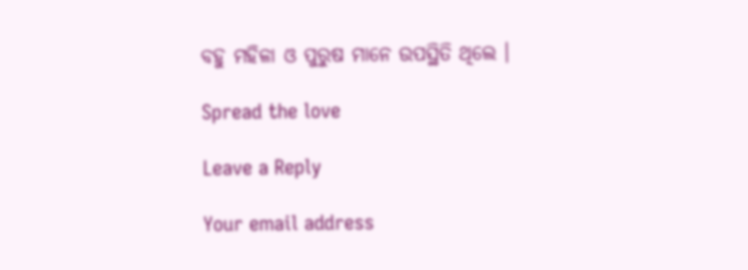ବହୁ ମହିଳା ଓ ପୁରୁଷ ମାନେ ଉପସ୍ଥିତି ଥିଲେ ।

Spread the love

Leave a Reply

Your email address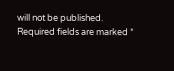will not be published. Required fields are marked *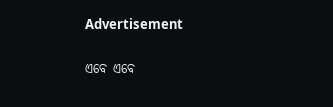Advertisement

ଏବେ ଏବେ